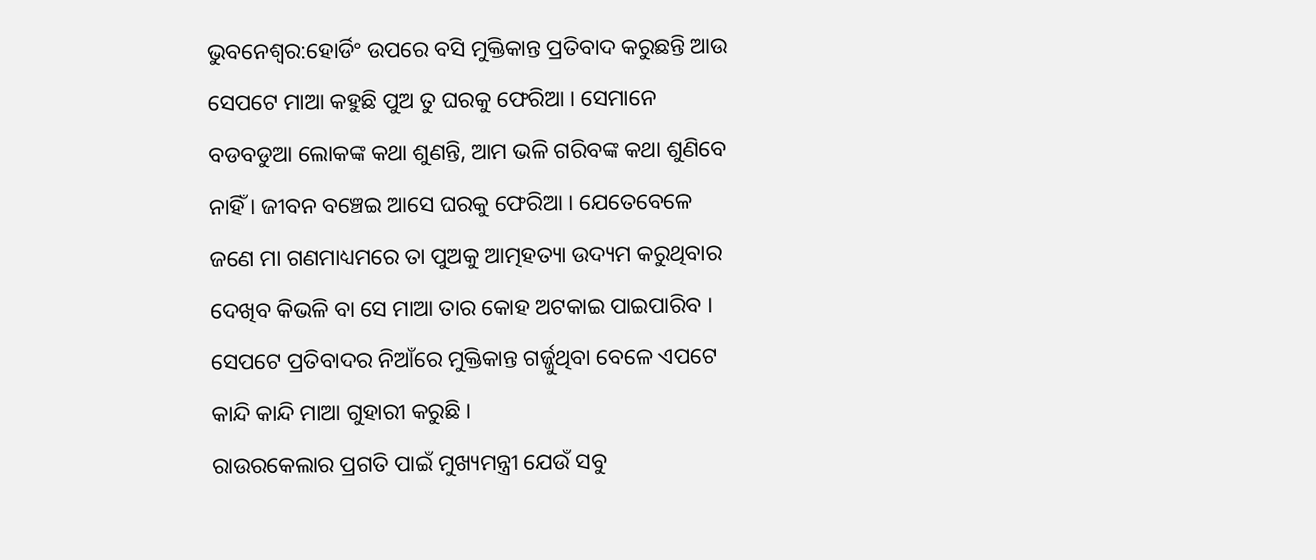ଭୁବନେଶ୍ୱର:ହୋର୍ଡିଂ ଉପରେ ବସି ମୁକ୍ତିକାନ୍ତ ପ୍ରତିବାଦ କରୁଛନ୍ତି ଆଉ ସେପଟେ ମାଆ କହୁଛି ପୁଅ ତୁ ଘରକୁ ଫେରିଆ । ସେମାନେ ବଡବଡୁଆ ଲୋକଙ୍କ କଥା ଶୁଣନ୍ତି, ଆମ ଭଳି ଗରିବଙ୍କ କଥା ଶୁଣିବେ ନାହିଁ । ଜୀବନ ବଞ୍ଚେଇ ଆସେ ଘରକୁ ଫେରିଆ । ଯେତେବେଳେ ଜଣେ ମା ଗଣମାଧ୍ୟମରେ ତା ପୁଅକୁ ଆତ୍ମହତ୍ୟା ଉଦ୍ୟମ କରୁଥିବାର ଦେଖିବ କିଭଳି ବା ସେ ମାଆ ତାର କୋହ ଅଟକାଇ ପାଇପାରିବ । ସେପଟେ ପ୍ରତିବାଦର ନିଆଁରେ ମୁକ୍ତିକାନ୍ତ ଗର୍ଜ୍ଜୁଥିବା ବେଳେ ଏପଟେ କାନ୍ଦି କାନ୍ଦି ମାଆ ଗୁହାରୀ କରୁଛି ।
ରାଉରକେଲାର ପ୍ରଗତି ପାଇଁ ମୁଖ୍ୟମନ୍ତ୍ରୀ ଯେଉଁ ସବୁ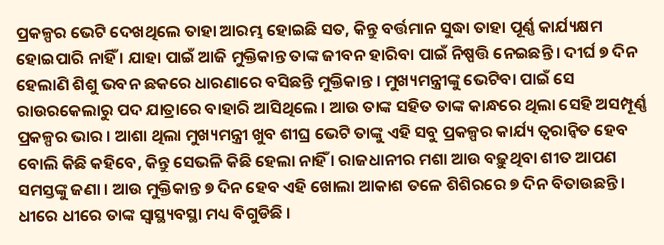ପ୍ରକଳ୍ପର ଭେଟି ଦେଖଥିଲେ ତାହା ଆରମ୍ଭ ହୋଇଛି ସତ, କିନ୍ତୁ ବର୍ତ୍ତମାନ ସୁଦ୍ଧା ତାହା ପୂର୍ଣ୍ଣ କାର୍ଯ୍ୟକ୍ଷମ ହୋଇପାରି ନାହିଁ । ଯାହା ପାଇଁ ଆଜି ମୁକ୍ତିକାନ୍ତ ତାଙ୍କ ଜୀବନ ହାରିବା ପାଇଁ ନିଷ୍ପତ୍ତି ନେଇଛନ୍ତି । ଦୀର୍ଘ ୭ ଦିନ ହେଲାଣି ଶିଶୁ ଭବନ ଛକରେ ଧାରଣାରେ ବସିଛନ୍ତି ମୁକ୍ତିକାନ୍ତ । ମୁଖ୍ୟମନ୍ତ୍ରୀଙ୍କୁ ଭେଟିବା ପାଇଁ ସେ ରାଉରକେଲାରୁ ପଦ ଯାତ୍ରାରେ ବାହାରି ଆସିଥିଲେ । ଆଉ ତାଙ୍କ ସହିତ ତାଙ୍କ କାନ୍ଧରେ ଥିଲା ସେହି ଅସମ୍ପୂର୍ଣ୍ଣ ପ୍ରକଳ୍ପର ଭାର । ଆଶା ଥିଲା ମୁଖ୍ୟମନ୍ତ୍ରୀ ଖୁବ ଶୀଘ୍ର ଭେଟି ତାଙ୍କୁ ଏହି ସବୁ ପ୍ରକଳ୍ପର କାର୍ଯ୍ୟ ତ୍ୱରାନ୍ୱିତ ହେବ ବୋଲି କିଛି କହିବେ, କିନ୍ତୁ ସେଭଳି କିଛି ହେଲା ନାହିଁ । ରାଜଧାନୀର ମଶା ଆଉ ବଢ଼ୁଥିବା ଶୀତ ଆପଣ ସମସ୍ତଙ୍କୁ ଜଣା । ଆଉ ମୁକ୍ତିକାନ୍ତ ୭ ଦିନ ହେବ ଏହି ଖୋଲା ଆକାଶ ତଳେ ଶିଶିରରେ ୭ ଦିନ ବିତାଉଛନ୍ତି । ଧୀରେ ଧୀରେ ତାଙ୍କ ସ୍ୱାସ୍ଥ୍ୟବସ୍ଥା ମଧ୍ୟ ବିଗୁଡିଛି ।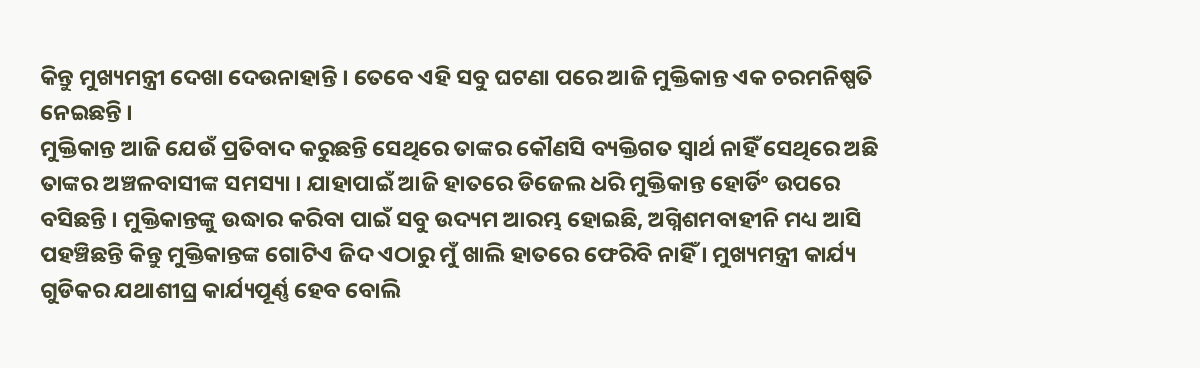କିନ୍ତୁ ମୁଖ୍ୟମନ୍ତ୍ରୀ ଦେଖା ଦେଉନାହାନ୍ତି । ତେବେ ଏହି ସବୁ ଘଟଣା ପରେ ଆଜି ମୁକ୍ତିକାନ୍ତ ଏକ ଚରମନିଷ୍ପତି ନେଇଛନ୍ତି ।
ମୁକ୍ତିକାନ୍ତ ଆଜି ଯେଉଁ ପ୍ରତିବାଦ କରୁଛନ୍ତି ସେଥିରେ ତାଙ୍କର କୌଣସି ବ୍ୟକ୍ତିଗତ ସ୍ୱାର୍ଥ ନାହିଁ ସେଥିରେ ଅଛି ତାଙ୍କର ଅଞ୍ଚଳବାସୀଙ୍କ ସମସ୍ୟା । ଯାହାପାଇଁ ଆଜି ହାତରେ ଡିଜେଲ ଧରି ମୁକ୍ତିକାନ୍ତ ହୋର୍ଡିଂ ଉପରେ ବସିଛନ୍ତି । ମୁକ୍ତିକାନ୍ତଙ୍କୁ ଉଦ୍ଧାର କରିବା ପାଇଁ ସବୁ ଉଦ୍ୟମ ଆରମ୍ଭ ହୋଇଛି, ଅଗ୍ନିଶମବାହୀନି ମଧ୍ୟ ଆସି ପହଞ୍ଚିଛନ୍ତି କିନ୍ତୁ ମୁକ୍ତିକାନ୍ତଙ୍କ ଗୋଟିଏ ଜିଦ ଏଠାରୁ ମୁଁ ଖାଲି ହାତରେ ଫେରିବି ନାହିଁ । ମୁଖ୍ୟମନ୍ତ୍ରୀ କାର୍ଯ୍ୟ ଗୁଡିକର ଯଥାଶୀଘ୍ର କାର୍ଯ୍ୟପୂର୍ଣ୍ଣ ହେବ ବୋଲି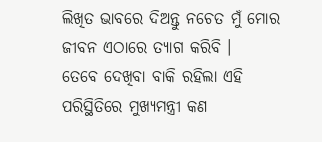ଲିଖିତ ଭାବରେ ଦିଅନ୍ତୁ ନଚେତ ମୁଁ ମୋର ଜୀବନ ଏଠାରେ ତ୍ୟାଗ କରିବି ।
ତେବେ ଦେଖିବା ବାକି ରହିଲା ଏହି ପରିସ୍ଥିତିରେ ମୁଖ୍ୟମନ୍ତ୍ରୀ କଣ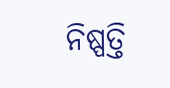ନିଷ୍ପତ୍ତି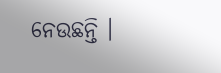ନେଉଛନ୍ତି ।